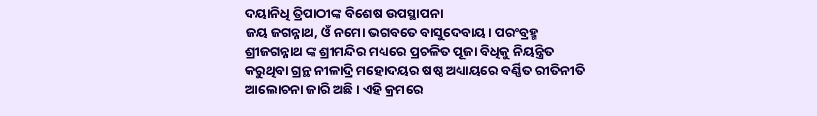ଦୟାନିଧି ତ୍ରିପାଠୀଙ୍କ ବିଶେଷ ଉପସ୍ଥାପନା
ଜୟ ଜଗନ୍ନାଥ, ଓଁ ନମୋ ଭଗବତେ ବାସୁଦେବାୟ। ପରଂବ୍ରହ୍ମ ଶ୍ରୀଜଗନ୍ନାଥ ଙ୍କ ଶ୍ରୀମନ୍ଦିର ମଧ୍ୟରେ ପ୍ରଚଳିତ ପୂଜା ବିଧିକୁ ନିୟନ୍ତ୍ରିତ କରୁଥିବା ଗ୍ରନ୍ଥ ନୀଳାଦ୍ରି ମହୋଦୟର ଷଷ୍ଠ ଅଧ୍ୟାୟରେ ବର୍ଣ୍ଣିତ ରୀତିନୀତି ଆଲୋଚନା ଜାରି ଅଛି । ଏହି କ୍ରମରେ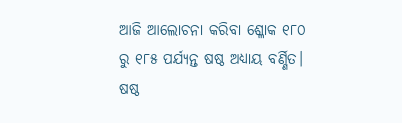ଆଜି ଆଲୋଚନା କରିବା ଶ୍ଳୋକ ୧୮୦ ରୁ ୧୮୫ ପର୍ଯ୍ୟନ୍ତ ଷଷ୍ଠ ଅଧ୍ୟାୟ ବର୍ଣ୍ଣିତ।
ଷଷ୍ଠ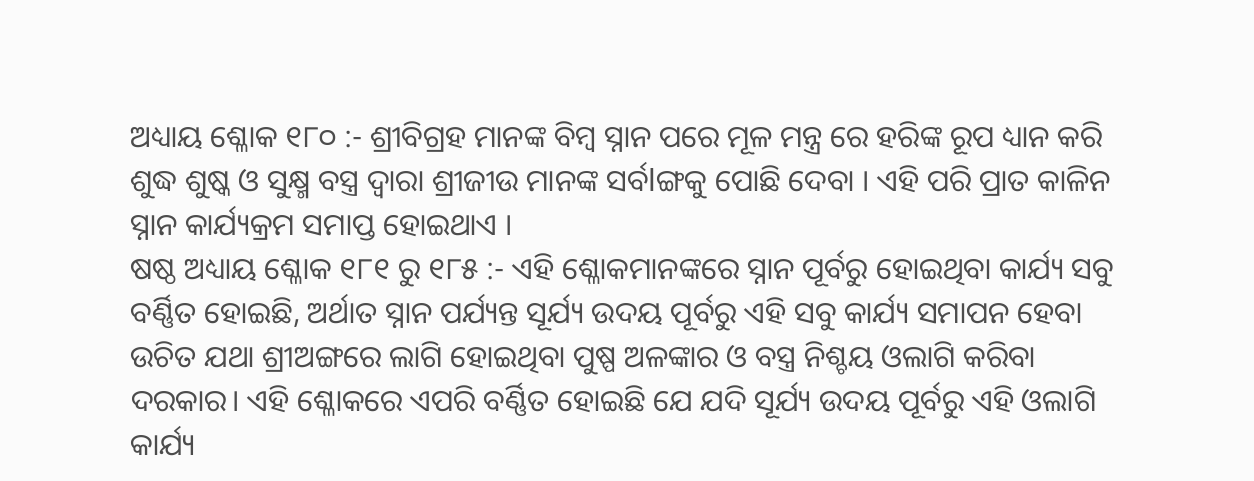ଅଧ୍ୟାୟ ଶ୍ଳୋକ ୧୮୦ :- ଶ୍ରୀବିଗ୍ରହ ମାନଙ୍କ ବିମ୍ବ ସ୍ନାନ ପରେ ମୂଳ ମନ୍ତ୍ର ରେ ହରିଙ୍କ ରୂପ ଧ୍ୟାନ କରି ଶୁଦ୍ଧ ଶୁଷ୍କ ଓ ସୁକ୍ଷ୍ମ ବସ୍ତ୍ର ଦ୍ୱାରା ଶ୍ରୀଜୀଉ ମାନଙ୍କ ସର୍ବlଙ୍ଗକୁ ପୋଛି ଦେବା । ଏହି ପରି ପ୍ରାତ କାଳିନ ସ୍ନାନ କାର୍ଯ୍ୟକ୍ରମ ସମାପ୍ତ ହୋଇଥାଏ ।
ଷଷ୍ଠ ଅଧ୍ୟାୟ ଶ୍ଳୋକ ୧୮୧ ରୁ ୧୮୫ :- ଏହି ଶ୍ଳୋକମାନଙ୍କରେ ସ୍ନାନ ପୂର୍ବରୁ ହୋଇଥିବା କାର୍ଯ୍ୟ ସବୁ ବର୍ଣ୍ଣିତ ହୋଇଛି, ଅର୍ଥାତ ସ୍ନାନ ପର୍ଯ୍ୟନ୍ତ ସୂର୍ଯ୍ୟ ଉଦୟ ପୂର୍ବରୁ ଏହି ସବୁ କାର୍ଯ୍ୟ ସମାପନ ହେବା ଉଚିତ ଯଥା ଶ୍ରୀଅଙ୍ଗରେ ଲାଗି ହୋଇଥିବା ପୁଷ୍ପ ଅଳଙ୍କାର ଓ ବସ୍ତ୍ର ନିଶ୍ଚୟ ଓଲାଗି କରିବା ଦରକାର। ଏହି ଶ୍ଳୋକରେ ଏପରି ବର୍ଣ୍ଣିତ ହୋଇଛି ଯେ ଯଦି ସୂର୍ଯ୍ୟ ଉଦୟ ପୂର୍ବରୁ ଏହି ଓଲାଗି କାର୍ଯ୍ୟ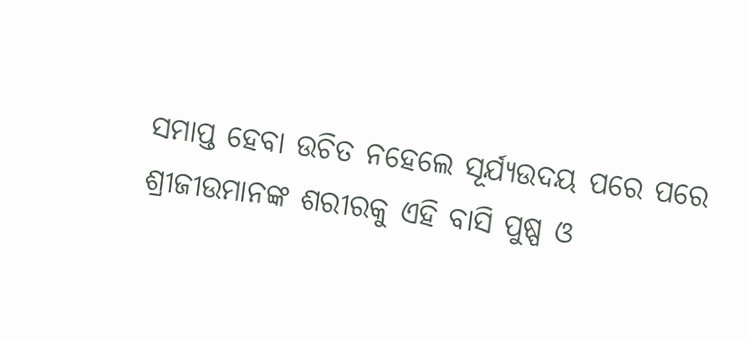ସମାପ୍ତ ହେବା ଉଚିତ ନହେଲେ ସୂର୍ଯ୍ୟଉଦୟ ପରେ ପରେ ଶ୍ରୀଜୀଉମାନଙ୍କ ଶରୀରକୁ ଏହି ବାସି ପୁଷ୍ପ ଓ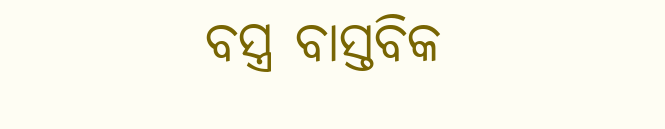ବସ୍ତ୍ର ବାସ୍ତବିକ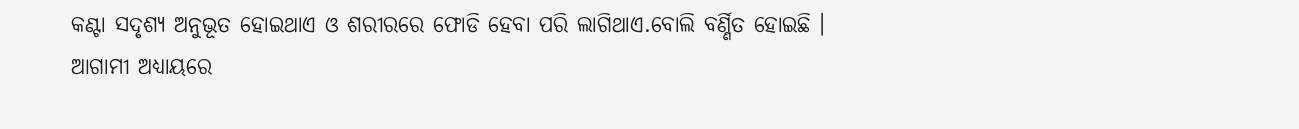କଣ୍ଟା ସଦୃଶ୍ୟ ଅନୁଭୂତ ହୋଇଥାଏ ଓ ଶରୀରରେ ଫୋଡି ହେବା ପରି ଲାଗିଥାଏ.ବୋଲି ବର୍ଣ୍ଣିତ ହୋଇଛି ।
ଆଗାମୀ ଅଧ୍ୟାୟରେ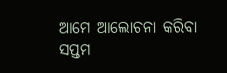ଆମେ ଆଲୋଚନା କରିବା ସପ୍ତମ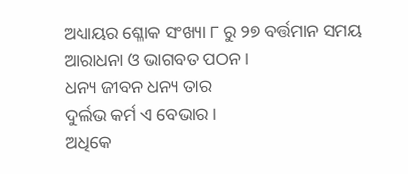ଅଧ୍ୟାୟର ଶ୍ଳୋକ ସଂଖ୍ୟା ୮ ରୁ ୨୭ ବର୍ତ୍ତମାନ ସମୟ ଆରାଧନା ଓ ଭାଗବତ ପଠନ ।
ଧନ୍ୟ ଜୀବନ ଧନ୍ୟ ତାର
ଦୁର୍ଲଭ କର୍ମ ଏ ବେଭାର ।
ଅଧିକେ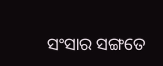ସଂସାର ସଙ୍ଗତେ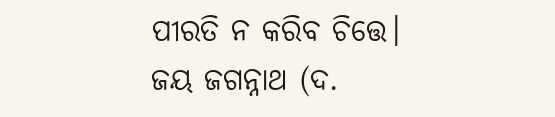ପୀରତି ନ କରିବ ଚିତ୍ତେ।
ଜୟ ଜଗନ୍ନାଥ (ଦ.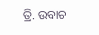ତ୍ରି. ଉବାଚ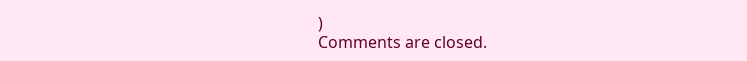)
Comments are closed.